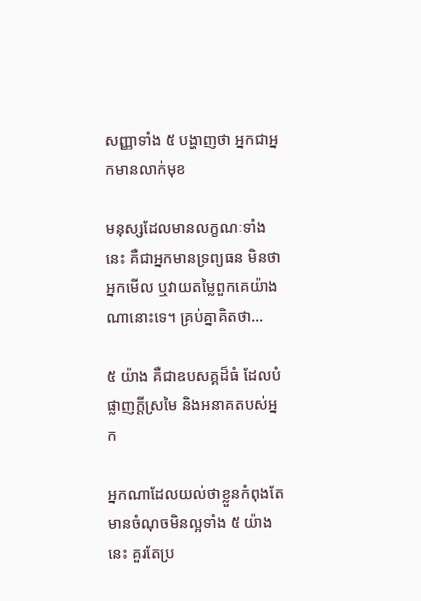សញ្ញាទាំង ៥ បង្ហាញថា អ្នកជាអ្នកមានលាក់មុខ

មនុស្សដែលមានលក្ខណៈទាំងនេះ គឺជាអ្នកមានទ្រព្យធន មិនថាអ្នកមើល ឬវាយតម្លៃពួកគេយ៉ាងណានោះទេ។ គ្រប់គ្នាគិតថា...

៥ យ៉ាង គឺជាឧបសគ្គដ៏ធំ ដែលបំផ្លាញក្ដីស្រមៃ និងអនាគតបស់អ្នក

អ្នកណាដែលយល់ថាខ្លួនកំពុងតែមានចំណុចមិនល្អទាំង ៥ យ៉ាងនេះ គួរតែប្រ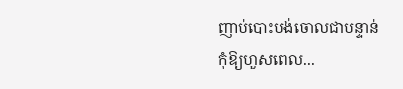ញាប់បោះបង់ចោលជាបន្ទាន់ កុំឱ្យហួសពេល...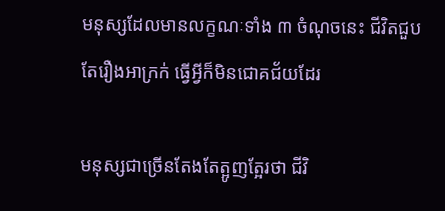មនុស្សដែលមានលក្ខណៈទាំង ៣ ចំណុចនេះ ជីវិតជួបតែរឿងអាក្រក់ ធ្វើអ្វីក៏មិនជោគជ័យដែរ

មនុស្សជាច្រើនតែងតែត្អូញត្អែរថា ជីវិ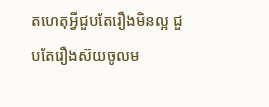តហេតុអ្វីជួបតែរឿងមិនល្អ ជួបតែរឿងស៊យចូលម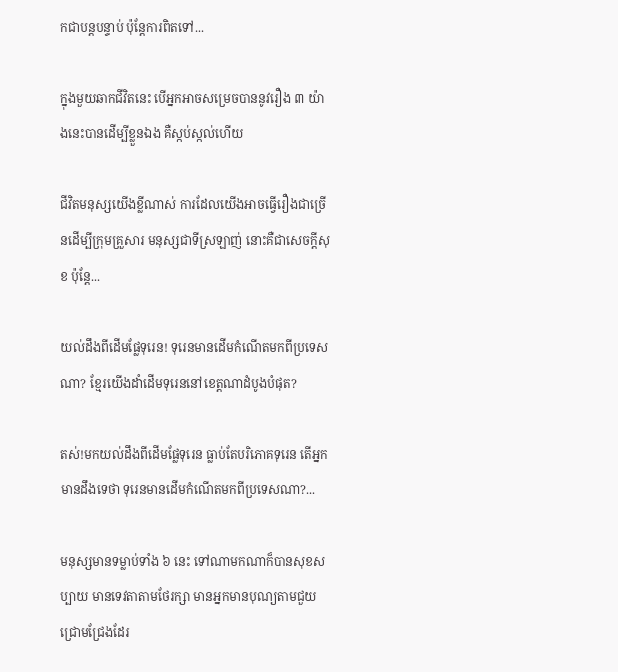កជាបន្តបន្ទាប់ ប៉ុន្តែការពិតទៅ...

ក្នុងមួយឆាកជីវិតនេះ បើអ្នកអាចសម្រេចបាននូវរឿង ៣ យ៉ាងនេះបានដើម្បីខ្លួនឯង គឺស្កប់ស្កល់ហើយ

ជីវិតមនុស្សយើងខ្លីណាស់ ការដែលយើងអាចធ្វើរឿងជាច្រើនដើម្បីក្រុមគ្រួសារ មនុស្សជាទីស្រឡាញ់ នោះគឺជាសេចក្ដីសុខ ប៉ុន្តែ...

យល់ដឹងពីដើមផ្លែទុរេន! ទុរេនមានដើមកំណើតមកពីប្រទេសណា? ខ្មែរយើងដាំដើមទុរេននៅខេត្តណាដំបូងបំផុត?

តស់!មកយល់ដឹងពីដើមផ្លែទុរេន ធ្លាប់តែបរិភោគទុរេន តើអ្នកមានដឹងទេថា ទុរេនមានដើមកំណើតមកពីប្រទេសណា?...

មនុស្សមានទម្លាប់ទាំង ៦ នេះ ទៅណាមកណាក៏បានសុខសប្បាយ មានទេវតាតាមថែរក្សា មានអ្នកមានបុណ្យតាមជួយជ្រោមជ្រែងដែរ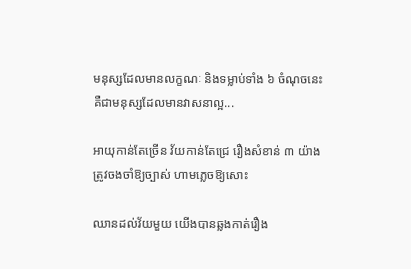មនុស្សដែលមានលក្ខណៈ និងទម្លាប់ទាំង ៦ ចំណុចនេះ គឺជាមនុស្សដែលមានវាសនាល្អ...

អាយុកាន់តែច្រើន វ័យកាន់តែជ្រេ រឿងសំខាន់ ៣ យ៉ាង ត្រូវចងចាំឱ្យច្បាស់ ហាមភ្លេចឱ្យសោះ

ឈានដល់វ័យមួយ យើងបានឆ្លងកាត់រឿង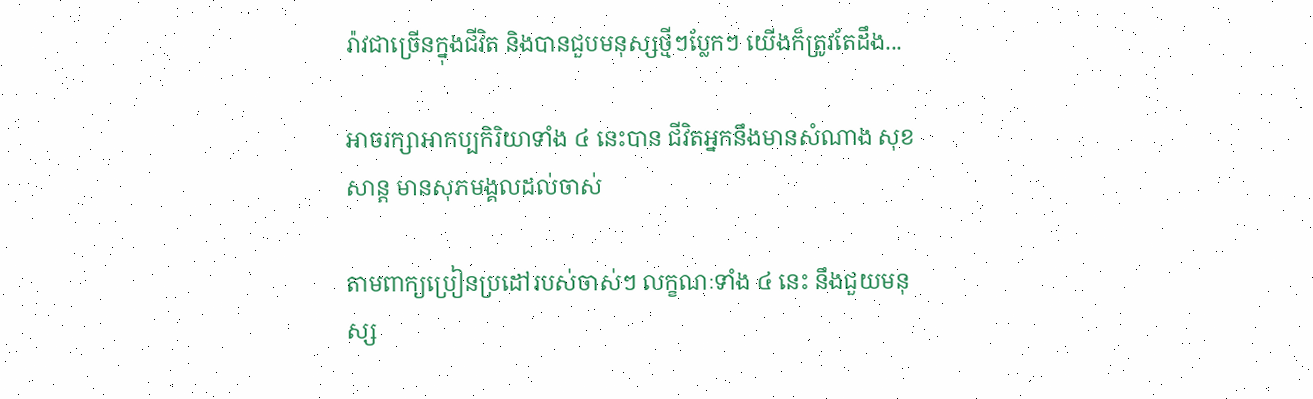រ៉ាវជាច្រើនក្នុងជីវិត និងបានជួបមនុស្សថ្មីៗប្លែកៗ យើងក៏ត្រូវតែដឹង...

អាចរក្សាអាកប្បកិរិយាទាំង ៤ នេះបាន ជីវិតអ្នកនឹងមានសំណាង សុខសាន្ត មានសុភមង្គលដល់ចាស់

តាមពាក្យប្រៀនប្រដៅរបស់ចាស់ៗ លក្ខណៈទាំង ៤ នេះ នឹងជួយមនុស្ស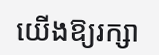យើងឱ្យរក្សា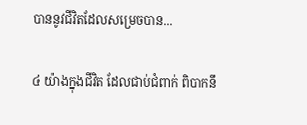បាននូវជីវិតដែលសម្រេចបាន...

៤ យ៉ាងក្នុងជីវិត ដែលជាប់ជំពាក់ ពិបាកនឹ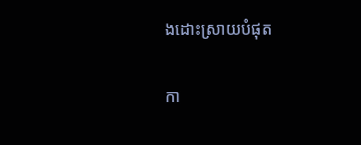ងដោះស្រាយបំផុត

កា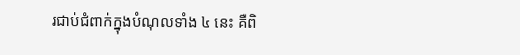រជាប់ជំពាក់ក្នុងបំណុលទាំង ៤ នេះ គឺពិ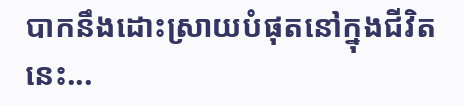បាកនឹងដោះស្រាយបំផុតនៅក្នុងជីវិតនេះ...